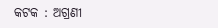କଟକ : ଅଗ୍ରଣୀ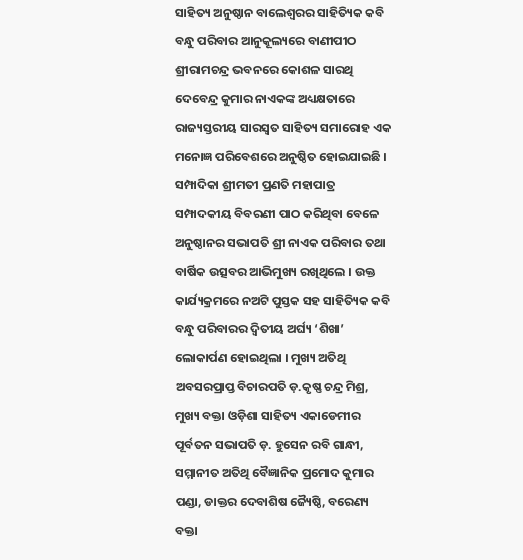ସାହିତ୍ୟ ଅନୁଷ୍ଠାନ ବାଲେଶ୍ଵରର ସାହିତ୍ୟିକ କବି ବନ୍ଧୁ ପରିବାର ଆନୁକୂଲ୍ୟରେ ବାଣୀପୀଠ ଶ୍ରୀରାମଚନ୍ଦ୍ର ଭବନରେ କୋଶଳ ସାରଥି ଦେବେନ୍ଦ୍ର କୁମାର ନାଏକଙ୍କ ଅଧ୍ୟକ୍ଷତାରେ ରାଜ୍ୟସ୍ତରୀୟ ସାରସ୍ୱତ ସାହିତ୍ୟ ସମାରୋହ ଏକ ମନୋଜ୍ଞ ପରିବେଶରେ ଅନୁଷ୍ଠିତ ହୋଇଯାଇଛି । ସମ୍ପାଦିକା ଶ୍ରୀମତୀ ପ୍ରଣତି ମହାପାତ୍ର ସମ୍ପାଦକୀୟ ବିବରଣୀ ପାଠ କରିଥିବା ବେଳେ ଅନୁଷ୍ଠାନର ସଭାପତି ଶ୍ରୀ ନାଏକ ପରିବାର ତଥା ବାର୍ଷିକ ଉତ୍ସବର ଆଭିମୁଖ୍ୟ ରଖିଥିଲେ । ଉକ୍ତ କାର୍ଯ୍ୟକ୍ରମରେ ନଅଟି ପୁସ୍ତକ ସହ ସାହିତ୍ୟିକ କବି ବନ୍ଧୁ ପରିବାରର ଦ୍ଵିତୀୟ ଅର୍ଘ୍ୟ ‘ଶିଖା’ ଲୋକାର୍ପଣ ହୋଇଥିଲା । ମୁଖ୍ୟ ଅତିଥି ଅବସରପ୍ରାପ୍ତ ବିଚାରପତି ଡ଼.କୃଷ୍ଣ ଚନ୍ଦ୍ର ମିଶ୍ର, ମୁଖ୍ୟ ବକ୍ତା ଓଡ଼ିଶା ସାହିତ୍ୟ ଏକାଡେମୀର ପୂର୍ବତନ ସଭାପତି ଡ଼. ହୁସେନ ରବି ଗାନ୍ଧୀ, ସମ୍ମାନୀତ ଅତିଥି ବୈଜ୍ଞାନିକ ପ୍ରମୋଦ କୁମାର ପଣ୍ଡା, ଡାକ୍ତର ଦେବାଶିଷ ଜ୍ୟୈଷ୍ଠି, ବରେଣ୍ୟ ବକ୍ତା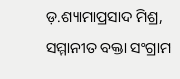ଡ଼.ଶ୍ୟାମାପ୍ରସାଦ ମିଶ୍ର, ସମ୍ମାନୀତ ବକ୍ତା ସଂଗ୍ରାମ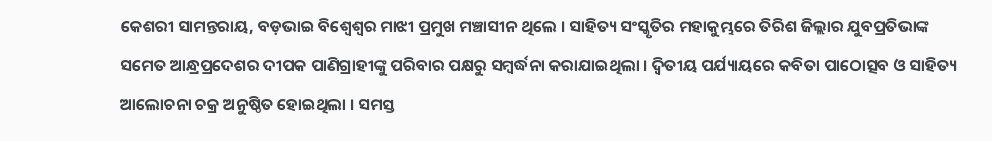କେଶରୀ ସାମନ୍ତରାୟ, ବଡ଼ଭାଇ ବିଶ୍ଵେଶ୍ଵର ମାଝୀ ପ୍ରମୁଖ ମଞ୍ଚାସୀନ ଥିଲେ । ସାହିତ୍ୟ ସଂସ୍କୃତିର ମହାକୁମ୍ଭରେ ତିରିଶ ଜିଲ୍ଲାର ଯୁବପ୍ରତିଭାଙ୍କ ସମେତ ଆନ୍ଧ୍ରପ୍ରଦେଶର ଦୀପକ ପାଣିଗ୍ରାହୀଙ୍କୁ ପରିବାର ପକ୍ଷରୁ ସମ୍ବର୍ଦ୍ଧନା କରାଯାଇଥିଲା । ଦ୍ଵିତୀୟ ପର୍ଯ୍ୟାୟରେ କବିତା ପାଠୋତ୍ସବ ଓ ସାହିତ୍ୟ ଆଲୋଚନା ଚକ୍ର ଅନୁଷ୍ଠିତ ହୋଇଥିଲା । ସମସ୍ତ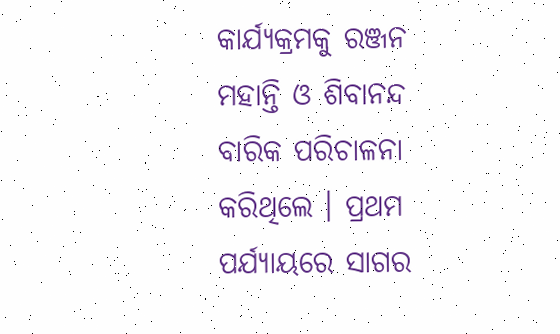କାର୍ଯ୍ୟକ୍ରମକୁ ରଞ୍ଜନ ମହାନ୍ତି ଓ ଶିବାନନ୍ଦ ବାରିକ ପରିଚାଳନା କରିଥିଲେ । ପ୍ରଥମ ପର୍ଯ୍ୟାୟରେ ସାଗର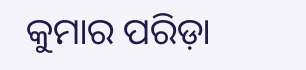କୁମାର ପରିଡ଼ା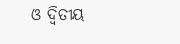ଓ ଦ୍ଵିତୀୟ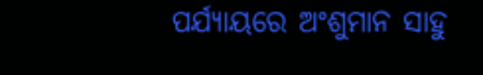ପର୍ଯ୍ୟାୟରେ ଅଂଶୁମାନ ସାହୁ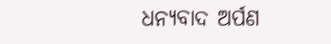ଧନ୍ୟବାଦ ଅର୍ପଣ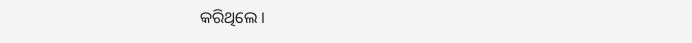କରିଥିଲେ ।